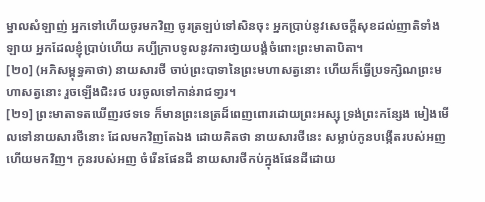ម្នាលសំឡាញ់ អ្នកទៅហើយចូរមកវិញ ចូរត្រឡប់ទៅសិនចុះ អ្នកប្រាប់នូវសេចក្តីសុខដល់ញាតិទាំងឡាយ អ្នកដែលខ្ញុំបា្រប់ហើយ គប្បីក្រាបទូលនូវការថា្វយបង្គំចំពោះព្រះមាតាបិតា។
[២០] (អភិសម្ពុទ្ធគាថា) នាយសារថី ចាប់ព្រះបាទានៃព្រះមហាសត្វនោះ ហើយក៏ធ្វើប្រទក្សិណព្រះមហាសត្វនោះ រួចឡើងជិះរថ បរចូលទៅកាន់រាជទា្វរ។
[២១] ព្រះមាតាទតឃើញរថទទេ ក៏មានព្រះនេត្រដ៏ពេញពោរដោយព្រះអស្សុ ទ្រង់ព្រះកន្សែង មៀងមើលទៅនាយសារថីនោះ ដែលមកវិញតែឯង ដោយគិតថា នាយសារថីនេះ សម្លាប់កូនបង្កើតរបស់អញ ហើយមកវិញ។ កូនរបស់អញ ចំរើនផែនដី នាយសារថីកប់ក្នុងផែនដីដោយ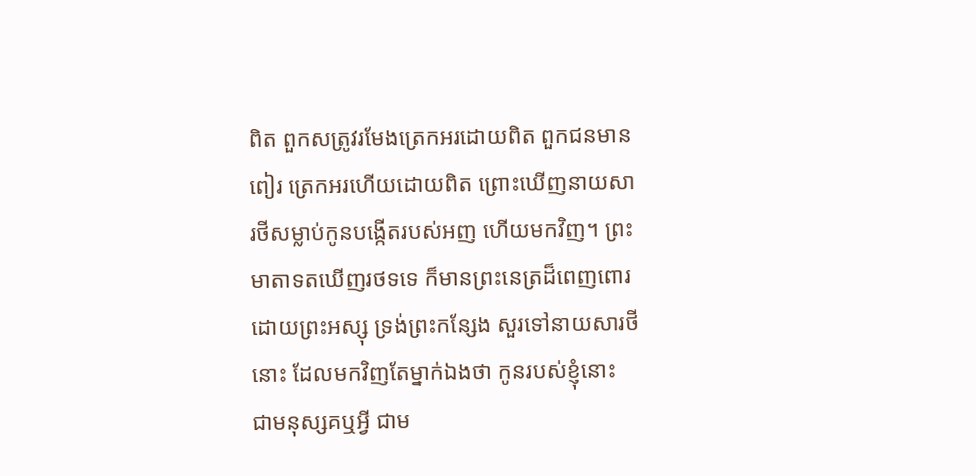ពិត ពួកសត្រូវរមែងត្រេកអរដោយពិត ពួកជនមានពៀរ ត្រេកអរហើយដោយពិត ព្រោះឃើញនាយសារថីសម្លាប់កូនបង្កើតរបស់អញ ហើយមកវិញ។ ព្រះមាតាទតឃើញរថទទេ ក៏មានព្រះនេត្រដ៏ពេញពោរដោយព្រះអស្សុ ទ្រង់ព្រះកន្សែង សួរទៅនាយសារថីនោះ ដែលមកវិញតែម្នាក់ឯងថា កូនរបស់ខ្ញុំនោះ ជាមនុស្សគឬអ្វី ជាម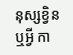នុស្សខ្វិនឬអ្វី កា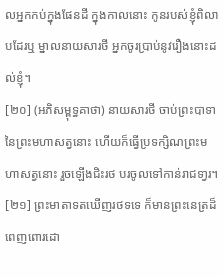លអ្នកកប់ក្នុងផែនដី ក្នុងកាលនោះ កូនរបស់ខ្ញុំពិលាបដែរឬ ម្នាលនាយសារថី អ្នកចូរប្រាប់នូវរឿងនោះដល់ខ្ញុំ។
[២០] (អភិសម្ពុទ្ធគាថា) នាយសារថី ចាប់ព្រះបាទានៃព្រះមហាសត្វនោះ ហើយក៏ធ្វើប្រទក្សិណព្រះមហាសត្វនោះ រួចឡើងជិះរថ បរចូលទៅកាន់រាជទា្វរ។
[២១] ព្រះមាតាទតឃើញរថទទេ ក៏មានព្រះនេត្រដ៏ពេញពោរដោ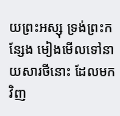យព្រះអស្សុ ទ្រង់ព្រះកន្សែង មៀងមើលទៅនាយសារថីនោះ ដែលមកវិញ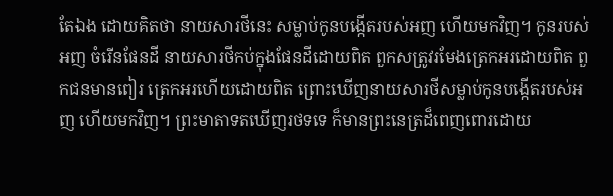តែឯង ដោយគិតថា នាយសារថីនេះ សម្លាប់កូនបង្កើតរបស់អញ ហើយមកវិញ។ កូនរបស់អញ ចំរើនផែនដី នាយសារថីកប់ក្នុងផែនដីដោយពិត ពួកសត្រូវរមែងត្រេកអរដោយពិត ពួកជនមានពៀរ ត្រេកអរហើយដោយពិត ព្រោះឃើញនាយសារថីសម្លាប់កូនបង្កើតរបស់អញ ហើយមកវិញ។ ព្រះមាតាទតឃើញរថទទេ ក៏មានព្រះនេត្រដ៏ពេញពោរដោយ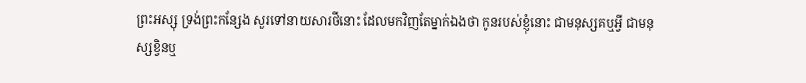ព្រះអស្សុ ទ្រង់ព្រះកន្សែង សួរទៅនាយសារថីនោះ ដែលមកវិញតែម្នាក់ឯងថា កូនរបស់ខ្ញុំនោះ ជាមនុស្សគឬអ្វី ជាមនុស្សខ្វិនឬ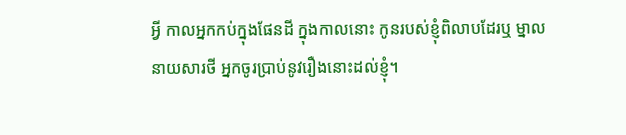អ្វី កាលអ្នកកប់ក្នុងផែនដី ក្នុងកាលនោះ កូនរបស់ខ្ញុំពិលាបដែរឬ ម្នាលនាយសារថី អ្នកចូរប្រាប់នូវរឿងនោះដល់ខ្ញុំ។